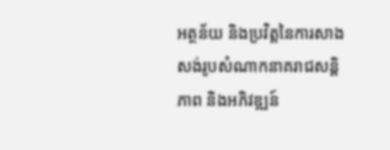អត្ថន័យ និងប្រវិត្តនៃការសាងសង់រូបសំណាកនាគរាជសន្តិភាព និងអភិវឌ្ឍន៍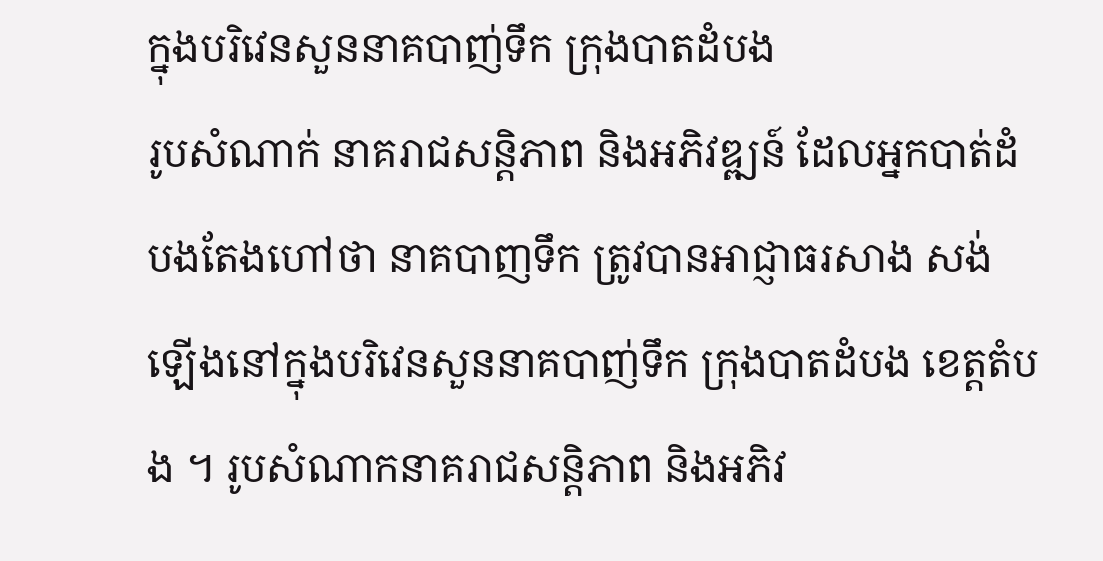ក្នុងបរិវេនសួននាគបាញ់ទឹក ក្រុងបាតដំបង
រូបសំណាក់ នាគរាជសន្តិភាព និងអភិវឌ្ឍន៍ ដែលអ្នកបាត់ដំបងតែងហៅថា នាគបាញទឹក ត្រូវបានអាជ្ញាធរសាង សង់ឡើងនៅក្នុងបរិវេនសួននាគបាញ់ទឹក ក្រុងបាតដំបង ខេត្តតំបង ។ រូបសំណាកនាគរាជសន្តិភាព និងអភិវ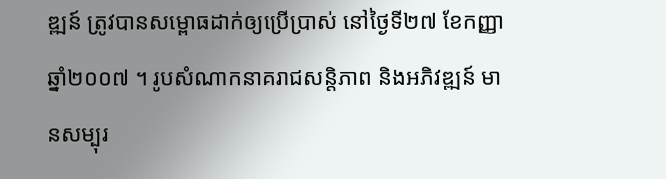ឌ្ឍន៍ ត្រូវបានសម្ពោធដាក់ឲ្យប្រើប្រាស់ នៅថ្ងៃទី២៧ ខែកញ្ញា ឆ្នាំ២០០៧ ។ រូបសំណាកនាគរាជសន្តិភាព និងអភិវឌ្ឍន៍ មានសម្បុរ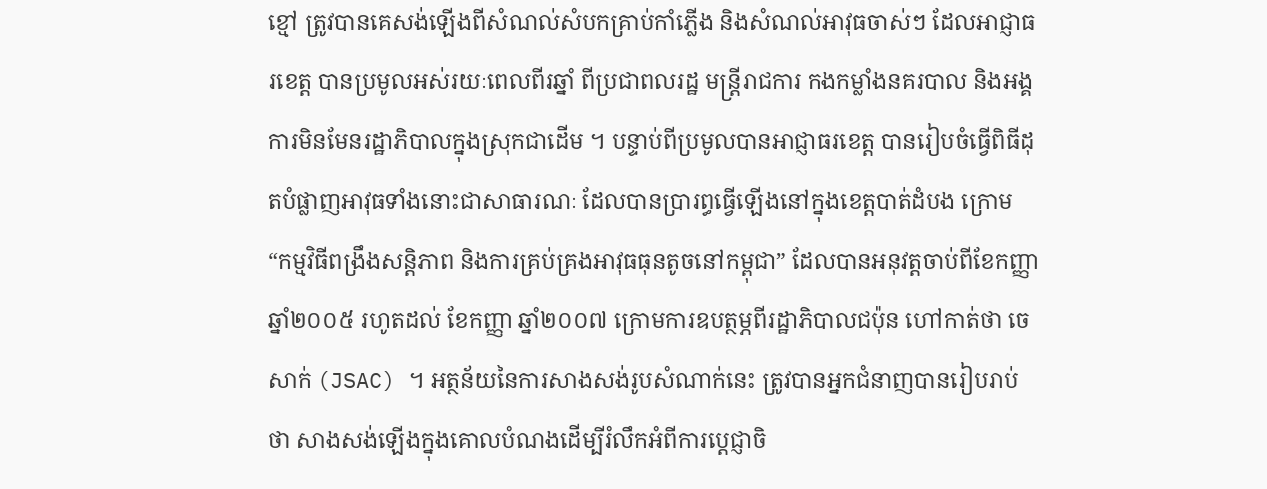ខ្មៅ ត្រូវបានគេសង់ឡើងពីសំណល់សំបកគ្រាប់កាំភ្លើង និងសំណល់អាវុធចាស់ៗ ដែលអាជ្ញាធរខេត្ត បានប្រមូលអស់រយៈពេលពីរឆ្នាំ ពីប្រជាពលរដ្ឋ មន្រ្តីរាជការ កងកម្លាំងនគរបាល និងអង្គការមិនមែនរដ្ឋាភិបាលក្នុងស្រុកជាដើម ។ បន្ទាប់ពីប្រមូលបានអាជ្ញាធរខេត្ត បានរៀបចំធ្វើពិធីដុតបំផ្លាញអាវុធទាំងនោះជាសាធារណៈ ដែលបានប្រារព្ធធ្វើឡើងនៅក្នុងខេត្តបាត់ដំបង ក្រោម “កម្មវិធីពង្រឹងសន្តិភាព និងការគ្រប់គ្រងអាវុធធុនតូចនៅកម្ពុជា” ដែលបានអនុវត្តចាប់ពីខែកញ្ញា ឆ្នាំ២០០៥ រហូតដល់ ខែកញ្ញា ឆ្នាំ២០០៧ ក្រោមការឧបត្ថម្ភពីរដ្ឋាភិបាលជប៉ុន ហៅកាត់ថា ចេសាក់ (JSAC) ។ អត្ថន័យនៃការសាងសង់រូបសំណាក់នេះ ត្រូវបានអ្នកជំនាញបានរៀបរាប់ថា សាងសង់ឡើងក្នុងគោលបំណងដើម្បីរំលឹកអំពីការប្តេជ្ញាចិ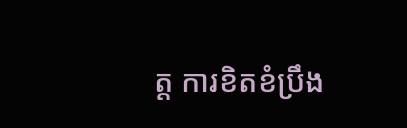ត្ត ការខិតខំប្រឹង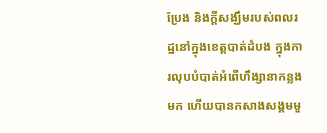ប្រែង និងក្តីសង្ឃឹមរបស់ពលរដ្ឋនៅក្នុងខេត្តបាត់ដំបង ក្នុងការលុបបំបាត់អំពើហឹង្សានាកន្លងមក ហើយបានកសាងសង្គមមួ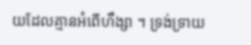យដែលគ្មានអំពើហឹង្សា ។ ទ្រង់ទ្រាយ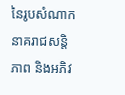នៃរូបសំណាកនាគរាជសន្តិភាព និងអភិវ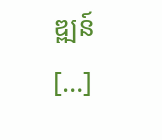ឌ្ឍន៍ […]